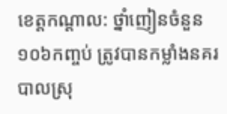ខេត្តកណ្តាល: ថ្នាំញៀនចំនួន១០៦កញ្ចប់ ត្រូវបានកម្លាំងនគរបាលស្រុ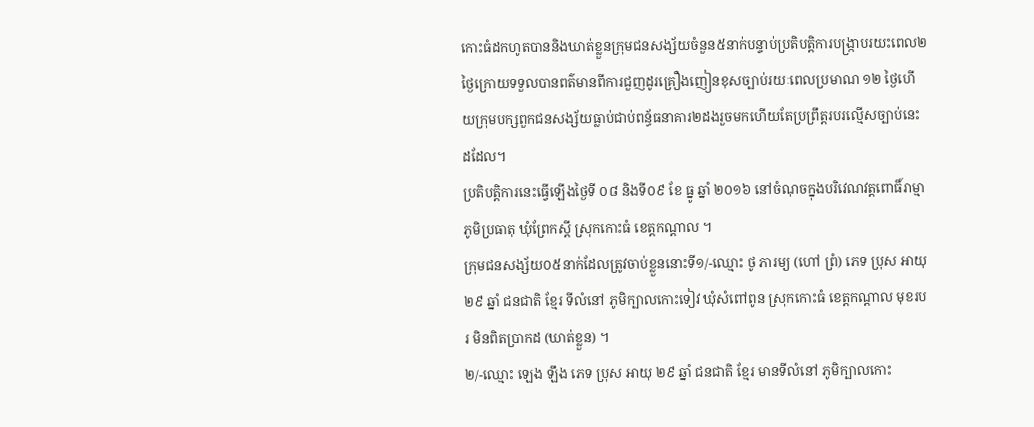កោះធំដកហូតបាននិងឃាត់ខ្លួនក្រុមជនសង្ស័យចំនួន៥នាក់បន្ទាប់ប្រតិបត្តិការបង្ក្រាបរយះពេល២ថ្ងៃក្រោយទទួលបានពត៌មានពីការជួញដូរគ្រឿងញៀនខុសច្បាប់រយៈពេលប្រមាណ ១២ ថ្ងៃហើយក្រុមបក្សពួកជនសង្ស័យធ្លាប់ជាប់ពន្ធ័ធនាគារ២ដងរួចមកហើយតែប្រព្រឹត្តរបរល្មើសច្បាប់នេះដដែល។
ប្រតិបត្តិការនេះធ្វើឡើងថ្ងៃទី ០៨ និងទី០៩ ខែ ធ្នូ ឆ្នាំ ២០១៦ នៅចំណុចក្នុងបរិវេណវត្តពោធិ៍រាម្មា ភូមិប្រធាតុ ឃុំព្រែកស្ដី ស្រុកកោះធំ ខេត្តកណ្ដាល ។
ក្រុមជនសង្ស័យ០៥នាក់ដែលត្រូវចាប់ខ្លួននោះទី១/-ឈ្មោះ ថូ ភារម្យ (ហៅ ព្រំ) ភេទ ប្រុស អាយុ ២៩ ឆ្នាំ ជនជាតិ ខ្មែរ ទីលំនៅ ភូមិក្បាលកោះទៀវ ឃុំសំពៅពូន ស្រុកកោះធំ ខេត្តកណ្ដាល មុខរបរ មិនពិតប្រាកដ (ឃាត់ខ្លួន) ។
២/-ឈ្មោះ ឡេង ឡឹង ភេទ ប្រុស អាយុ ២៩ ឆ្នាំ ជនជាតិ ខ្មែរ មានទីលំនៅ ភូមិក្បាលកោះ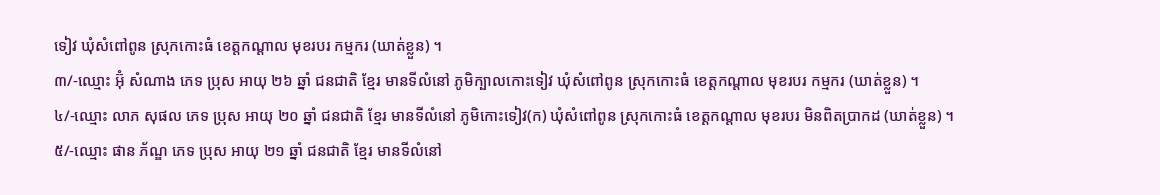ទៀវ ឃុំសំពៅពូន ស្រុកកោះធំ ខេត្តកណ្ដាល មុខរបរ កម្មករ (ឃាត់ខ្លួន) ។
៣/-ឈ្មោះ អ៊ុំ សំណាង ភេទ ប្រុស អាយុ ២៦ ឆ្នាំ ជនជាតិ ខ្មែរ មានទីលំនៅ ភូមិក្បាលកោះទៀវ ឃុំសំពៅពូន ស្រុកកោះធំ ខេត្តកណ្ដាល មុខរបរ កម្មករ (ឃាត់ខ្លួន) ។
៤/-ឈ្មោះ លាភ សុផល ភេទ ប្រុស អាយុ ២០ ឆ្នាំ ជនជាតិ ខ្មែរ មានទីលំនៅ ភូមិកោះទៀវ(ក) ឃុំសំពៅពូន ស្រុកកោះធំ ខេត្តកណ្ដាល មុខរបរ មិនពិតប្រាកដ (ឃាត់ខ្លួន) ។
៥/-ឈ្មោះ ផាន ភ័ណ្ឌ ភេទ ប្រុស អាយុ ២១ ឆ្នាំ ជនជាតិ ខ្មែរ មានទីលំនៅ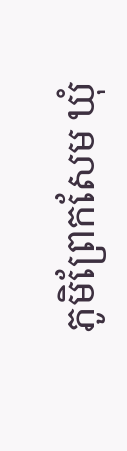ភូមិព្រែកសែម ឃុំ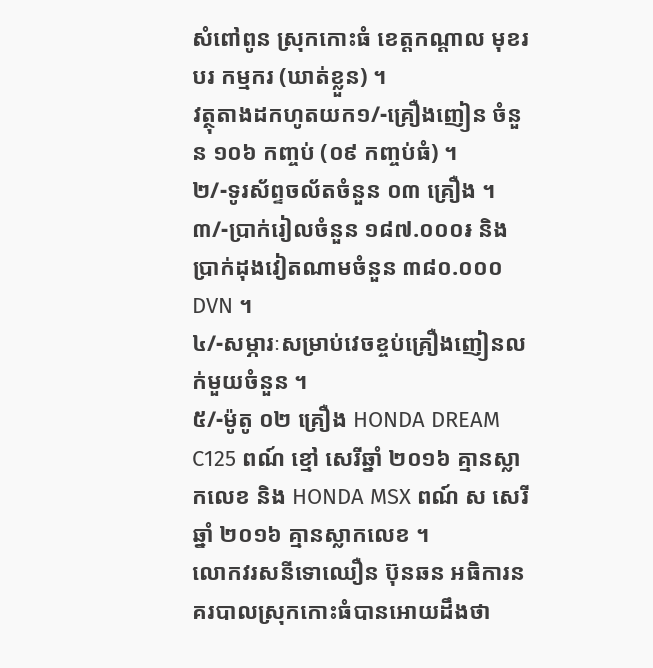សំពៅពូន ស្រុកកោះធំ ខេត្តកណ្ដាល មុខរបរ កម្មករ (ឃាត់ខ្លួន) ។
វត្ថុតាងដកហូតយក១/-គ្រឿងញៀន ចំនួន ១០៦ កញ្ចប់ (០៩ កញ្ចប់ធំ) ។
២/-ទូរស័ព្ទចល័តចំនួន ០៣ គ្រឿង ។
៣/-ប្រាក់រៀលចំនួន ១៨៧.០០០៛ និងប្រាក់ដុងវៀតណាមចំនួន ៣៨០.០០០ DVN ។
៤/-សម្ភារៈសម្រាប់វេចខ្ចប់គ្រឿងញៀនលក់មួយចំនួន ។
៥/-ម៉ូតូ ០២ គ្រឿង HONDA DREAM C125 ពណ៍ ខ្មៅ សេរីឆ្នាំ ២០១៦ គ្មានស្លាកលេខ និង HONDA MSX ពណ៍ ស សេរីឆ្នាំ ២០១៦ គ្មានស្លាកលេខ ។
លោកវរសនីទោឈឿន ប៊ុនឆន អធិការនគរបាលស្រុកកោះធំបានអោយដឹងថា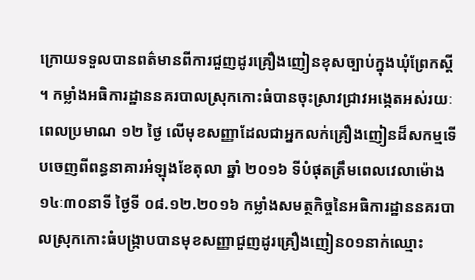ក្រោយទទួលបានពត៌មានពីការជួញដូរគ្រឿងញៀនខុសច្បាប់ក្នុងឃុំព្រែកស្តី ។ កម្លាំងអធិការដ្ឋាននគរបាលស្រុកកោះធំបានចុះស្រាវជ្រាវអង្កេតអស់រយៈពេលប្រមាណ ១២ ថ្ងៃ លើមុខសញ្ញាដែលជាអ្នកលក់គ្រឿងញៀនដ៏សកម្មទើបចេញពីពន្ធនាគារអំឡុងខែតុលា ឆ្នាំ ២០១៦ ទីបំផុតត្រឹមពេលវេលាម៉ោង ១៤ៈ៣០នាទី ថ្ងៃទី ០៨.១២.២០១៦ កម្លាំងសមត្ថកិច្ចនៃអធិការដ្ឋាននគរបាលស្រុកកោះធំបង្ក្រាបបានមុខសញ្ញាជួញដូរគ្រឿងញៀន០១នាក់ឈ្មោះ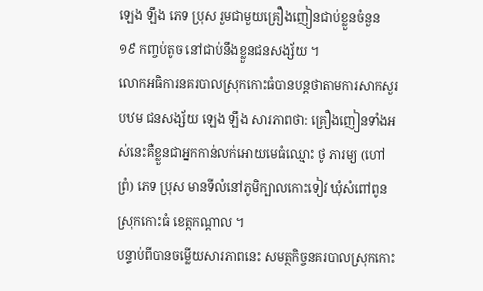ឡេង ឡឹង ភេទ ប្រុស រួមជាមួយគ្រឿងញៀនជាប់ខ្លួនចំនួន ១៩ កញ្ចប់តូច នៅជាប់នឹងខ្លួនជនសង្ស័យ ។
លោកអធិការនគរបាលស្រុកកោះធំបានបន្តថាតាមការសាកសួរបឋម ជនសង្ស័យ ឡេង ឡឹង សារភាពថា: គ្រឿងញៀនទាំងអស់នេះគឺខ្លួនជាអ្នកកាន់លក់អោយមេធំឈ្មោះ ថូ ភារម្យ (ហៅព្រំ) ភេទ ប្រុស មានទីលំនៅភូមិក្បាលកោះទៀវ ឃុំសំពៅពូន ស្រុកកោះធំ ខេត្កកណ្ដាល ។
បន្ទាប់ពីបានចម្លើយសារភាពនេះ សមត្ថកិច្ចនគរបាលស្រុកកោះ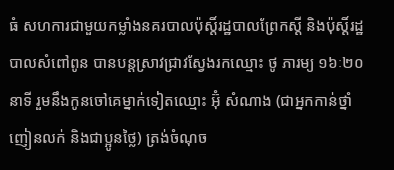ធំ សហការជាមួយកម្លាំងនគរបាលប៉ុស្ដិ៍រដ្ឋបាលព្រែកស្ដី និងប៉ុស្ដិ៍រដ្ឋបាលសំពៅពូន បានបន្តស្រាវជ្រាវស្វែងរកឈ្មោះ ថូ ភារម្យ ១៦ៈ២០ នាទី រួមនឹងកូនចៅគេម្នាក់ទៀតឈ្មោះ អ៊ុំ សំណាង (ជាអ្នកកាន់ថ្នាំញៀនលក់ និងជាប្អូនថ្លៃ) ត្រង់ចំណុច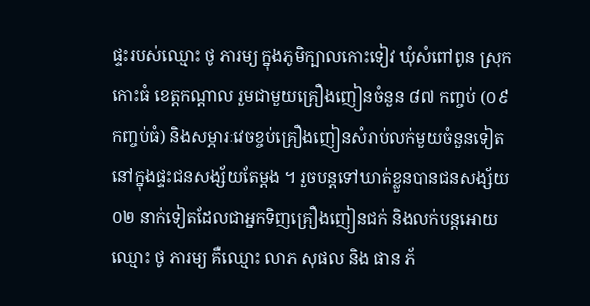ផ្ទះរបស់ឈ្មោះ ថូ ភារម្យ ក្នុងភូមិក្បាលកោះទៀវ ឃុំសំពៅពូន ស្រុកកោះធំ ខេត្តកណ្ដាល រួមជាមួយគ្រឿងញៀនចំនួន ៨៧ កញ្ចប់ (០៩ កញ្ចប់ធំ) និងសម្ភារៈវេចខ្ចប់គ្រឿងញៀនសំរាប់លក់មួយចំនួនទៀតនៅក្នុងផ្ទះជនសង្ស័យតែម្តង ។ រួចបន្តទៅឃាត់ខ្លួនបានជនសង្ស័យ ០២ នាក់ទៀតដែលជាអ្នកទិញគ្រឿងញៀនជក់ និងលក់បន្តអោយឈ្មោះ ថូ ភារម្យ គឺឈ្មោះ លាភ សុផល និង ផាន ភ័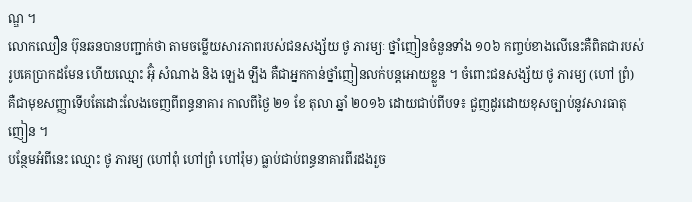ណ្ឌ ។
លោកឈឿន ប៊ុនឆនបានបញ្ជាក់ថា តាមចម្លើយសារភាពរបស់ជនសង្ស័យ ថូ ភារម្យៈ ថ្នាំញៀនចំនួនទាំង ១០៦ កញ្ចប់ខាងលើនេះគឺពិតជារបស់រូបគេប្រាកដមែន ហើយឈ្មោះ អ៊ុំ សំណាង និង ឡេង ឡឹង គឺជាអ្នកកាន់ថ្នាំញៀនលក់បន្តអោយខ្លួន ។ ចំពោះជនសង្ស័យ ថូ ភារម្យ (ហៅ ព្រំ) គឺជាមុខសញ្ញាទើបតែដោះលែងចេញពីពន្ធនាគារ កាលពីថ្ងៃ ២១ ខែ តុលា ឆ្នាំ ២០១៦ ដោយជាប់ពីបទ៖ ជួញដូរដោយខុសច្បាប់នូវសារធាតុញៀន ។
បន្ថែមអំពីនេះ ឈ្មោះ ថូ ភារម្យ (ហៅពុំ ហៅព្រំ ហៅរ៉ុម) ធ្លាប់ជាប់ពន្ធនាគារពីរដងរួច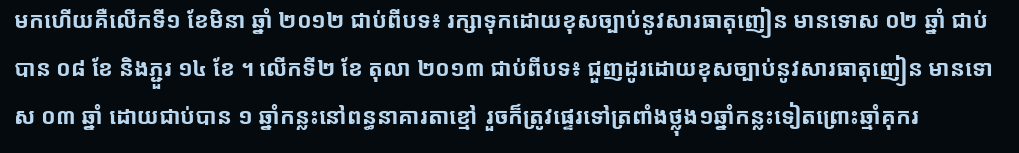មកហើយគឺលើកទី១ ខែមិនា ឆ្នាំ ២០១២ ជាប់ពីបទ៖ រក្សាទុកដោយខុសច្បាប់នូវសារធាតុញៀន មានទោស ០២ ឆ្នាំ ជាប់បាន ០៨ ខែ និងភ្ជួរ ១៤ ខែ ។ លើកទី២ ខែ តុលា ២០១៣ ជាប់ពីបទ៖ ជួញដូរដោយខុសច្បាប់នូវសារធាតុញៀន មានទោស ០៣ ឆ្នាំ ដោយជាប់បាន ១ ឆ្នាំកន្លះនៅពន្ធនាគារតាខ្មៅ រួចក៏ត្រូវផ្ទេរទៅត្រពាំងថ្លុង១ឆ្នាំកន្លះទៀតព្រោះឆ្មាំគុករ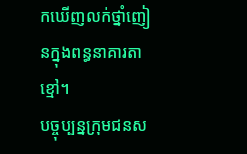កឃើញលក់ថ្នាំញៀនក្នុងពន្ធនាគារតាខ្មៅ។
បច្ចុប្បន្នក្រុមជនស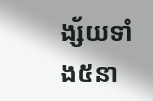ង្ស័យទាំង៥នា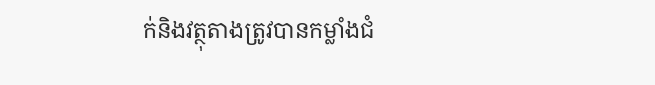ក់និងវត្ថុតាងត្រូវបានកម្លាំងជំ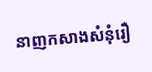នាញកសាងសំនុំរឿ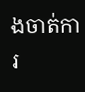ងចាត់ការ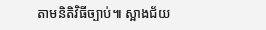តាមនិតិវិធីច្បាប់៕ ស្អាងជ័យ